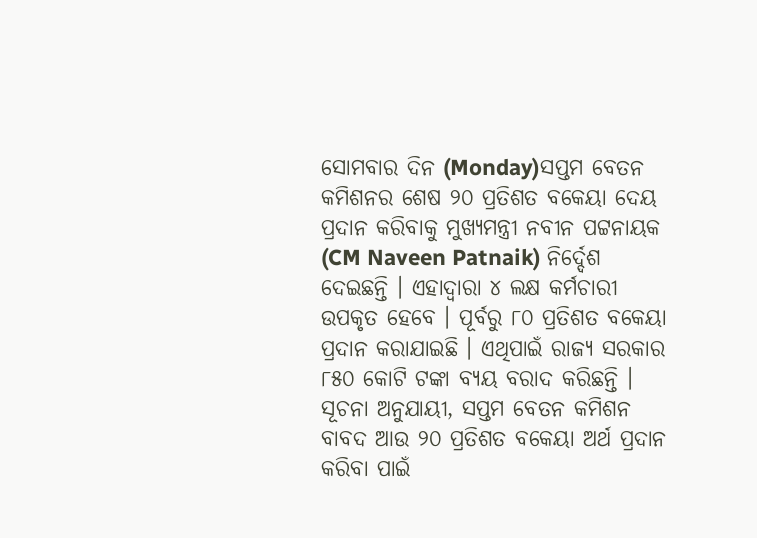ସୋମବାର ଦିନ (Monday)ସପ୍ତମ ବେତନ କମିଶନର ଶେଷ ୨୦ ପ୍ରତିଶତ ବକେୟା ଦେୟ ପ୍ରଦାନ କରିବାକୁ ମୁଖ୍ୟମନ୍ତ୍ରୀ ନବୀନ ପଟ୍ଟନାୟକ (CM Naveen Patnaik) ନିର୍ଦ୍ଦେଶ ଦେଇଛନ୍ତି । ଏହାଦ୍ବାରା ୪ ଲକ୍ଷ କର୍ମଚାରୀ ଉପକୃତ ହେବେ । ପୂର୍ବରୁ ୮୦ ପ୍ରତିଶତ ବକେୟା ପ୍ରଦାନ କରାଯାଇଛି । ଏଥିପାଇଁ ରାଜ୍ୟ ସରକାର ୮୫୦ କୋଟି ଟଙ୍କା ବ୍ୟୟ ବରାଦ କରିଛନ୍ତି ।
ସୂଚନା ଅନୁଯାୟୀ, ସପ୍ତମ ବେତନ କମିଶନ ବାବଦ ଆଉ ୨୦ ପ୍ରତିଶତ ବକେୟା ଅର୍ଥ ପ୍ରଦାନ କରିବା ପାଇଁ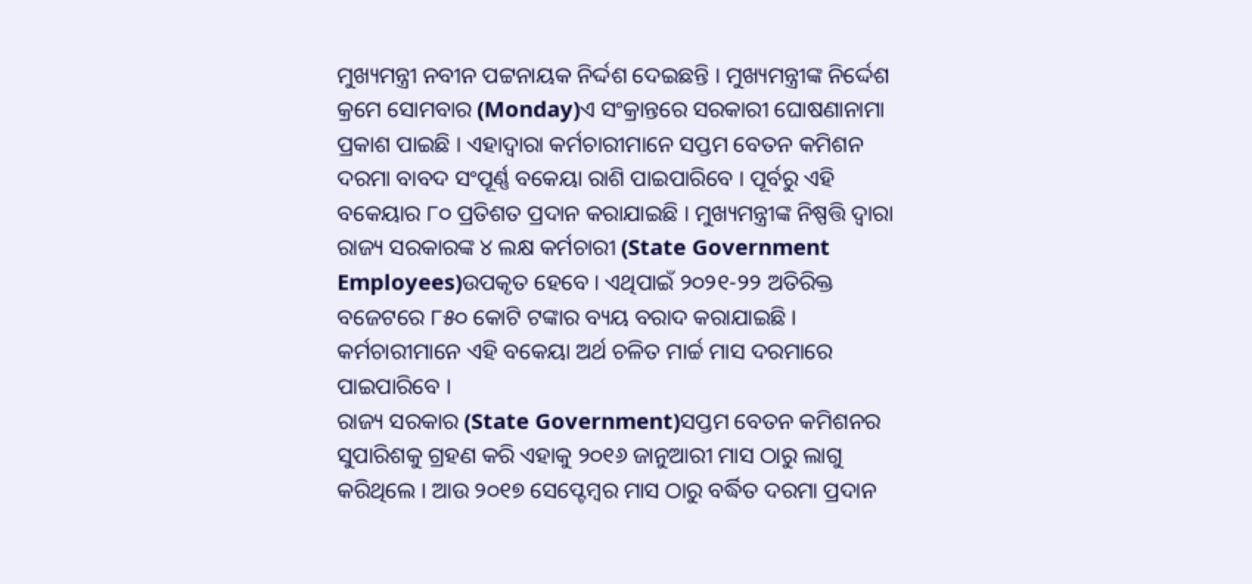ମୁଖ୍ୟମନ୍ତ୍ରୀ ନବୀନ ପଟ୍ଟନାୟକ ନିର୍ଦ୍ଦଶ ଦେଇଛନ୍ତି । ମୁଖ୍ୟମନ୍ତ୍ରୀଙ୍କ ନିର୍ଦ୍ଦେଶ କ୍ରମେ ସୋମବାର (Monday)ଏ ସଂକ୍ରାନ୍ତରେ ସରକାରୀ ଘୋଷଣାନାମା ପ୍ରକାଶ ପାଇଛି । ଏହାଦ୍ବାରା କର୍ମଚାରୀମାନେ ସପ୍ତମ ବେତନ କମିଶନ ଦରମା ବାବଦ ସଂପୂର୍ଣ୍ଣ ବକେୟା ରାଶି ପାଇପାରିବେ । ପୂର୍ବରୁ ଏହି ବକେୟାର ୮୦ ପ୍ରତିଶତ ପ୍ରଦାନ କରାଯାଇଛି । ମୁଖ୍ୟମନ୍ତ୍ରୀଙ୍କ ନିଷ୍ପତ୍ତି ଦ୍ବାରା ରାଜ୍ୟ ସରକାରଙ୍କ ୪ ଲକ୍ଷ କର୍ମଚାରୀ (State Government Employees)ଉପକୃତ ହେବେ । ଏଥିପାଇଁ ୨୦୨୧-୨୨ ଅତିରିକ୍ତ ବଜେଟରେ ୮୫୦ କୋଟି ଟଙ୍କାର ବ୍ୟୟ ବରାଦ କରାଯାଇଛି । କର୍ମଚାରୀମାନେ ଏହି ବକେୟା ଅର୍ଥ ଚଳିତ ମାର୍ଚ୍ଚ ମାସ ଦରମାରେ ପାଇପାରିବେ ।
ରାଜ୍ୟ ସରକାର (State Government)ସପ୍ତମ ବେତନ କମିଶନର ସୁପାରିଶକୁ ଗ୍ରହଣ କରି ଏହାକୁ ୨୦୧୬ ଜାନୁଆରୀ ମାସ ଠାରୁ ଲାଗୁ କରିଥିଲେ । ଆଉ ୨୦୧୭ ସେପ୍ଟେମ୍ବର ମାସ ଠାରୁ ବର୍ଦ୍ଧିତ ଦରମା ପ୍ରଦାନ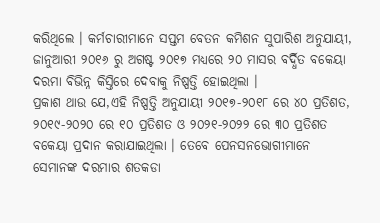କରିଥିଲେ । କର୍ମଚାରୀମାନେ ସପ୍ତମ ବେତନ କମିଶନ ସୁପାରିଶ ଅନୁଯାୟୀ, ଜାନୁଆରୀ ୨୦୧୬ ରୁ ଅଗଷ୍ଟ ୨୦୧୭ ମଧ୍ୟରେ ୨୦ ମାସର ବର୍ଦ୍ଧିତ ବକେୟା ଦରମା ବିଭିନ୍ନ କିସ୍ତିରେ ଦେବାକୁ ନିଷ୍ପତ୍ତି ହୋଇଥିଲା ।
ପ୍ରକାଶ ଥାଉ ଯେ,ଏହି ନିଷ୍ପତ୍ତି ଅନୁଯାୟୀ ୨୦୧୭-୨୦୧୮ ରେ ୪୦ ପ୍ରତିଶତ, ୨୦୧୯-୨୦୨୦ ରେ ୧୦ ପ୍ରତିଶତ ଓ ୨୦୨୧-୨୦୨୨ ରେ ୩୦ ପ୍ରତିଶତ ବକେୟା ପ୍ରଦାନ କରାଯାଇଥିଲା । ତେବେ ପେନସନଭୋଗୀମାନେ ସେମାନଙ୍କ ଦରମାର ଶତକଡା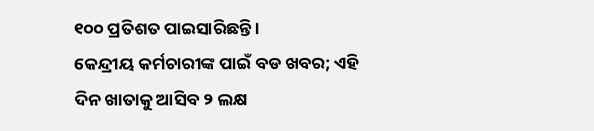୧୦୦ ପ୍ରତିଶତ ପାଇସାରିଛନ୍ତି ।
କେନ୍ଦ୍ରୀୟ କର୍ମଚାରୀଙ୍କ ପାଇଁ ବଡ ଖବର; ଏହି ଦିନ ଖାତାକୁ ଆସିବ ୨ ଲକ୍ଷ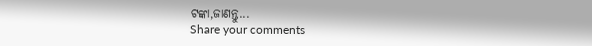ଟଙ୍କା,ଜାଣନ୍ତୁ...
Share your comments